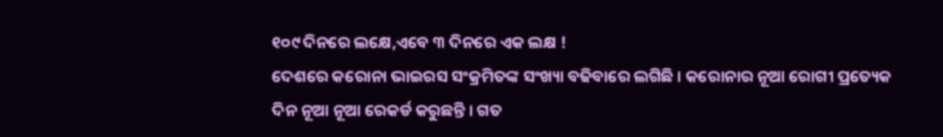୧୦୯ ଦିନରେ ଲକ୍ଷେ,ଏବେ ୩ ଦିନରେ ଏକ ଲକ୍ଷ !
ଦେଶରେ କରୋନା ଭାଇରସ ସଂକ୍ରମିତଙ୍କ ସଂଖ୍ୟା ବଢିବାରେ ଲଗିଛି । କରୋନାର ନୂଆ ରୋଗୀ ପ୍ରତ୍ୟେକ ଦିନ ନୂଆ ନୂଆ ରେକର୍ଡ କରୁଛନ୍ତି । ଗତ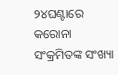୨୪ଘଣ୍ଟାରେ କରୋନା ସଂକ୍ରମିତଙ୍କ ସଂଖ୍ୟା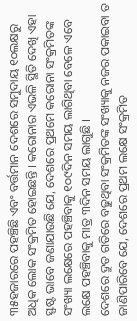୩୫ହଜାରରେ ପହଞ୍ଚିଛି ଏବଂ ବର୍ତ୍ତମାନ ଦେଶରେ ସମୁଦାୟ ୧୦ଲକ୍ଷରୁ ଅଧିକ ଲୋକ ସଂକ୍ରମିତ ହୋଇଛନ୍ତି । କରୋନାର ଏଭଳି ସ୍ଥିତି ଦେଖି ଏହା ସ୍ଫଷ୍ଟ ଭାବେ ଜଣାଯାଉଛି ଯେ, ଦେଶରେ ପ୍ରଥମେ କରୋନା ସଂକ୍ରମିତଙ୍କ ସଂଖ୍ୟା ଲକ୍ଷେରେ ପହଞ୍ଚିବାକୁ ୧୦୯ଦିନ ସମୟ ଲାଗିଥିବା ବେଳେ ଏବେ ଲକ୍ଷେ ପହଞ୍ଚିବାକୁ ମାତ୍ର ୩ଦିନ ସମୟ ଲାଗୁଛି ।
ଦେଶରେ ଦ୍ରୁତ ଗତିରେ ବଢୁଥିବା ସଂକ୍ରମିତଙ୍କ ସଂଖ୍ୟାକୁ ନଜର ପକାଇବା ତ ଜାଣିପାରିବେ ଯେ, ଦେଶରେ ପ୍ରଥମ ଲକ୍ଷେ ସଂକ୍ରମିତ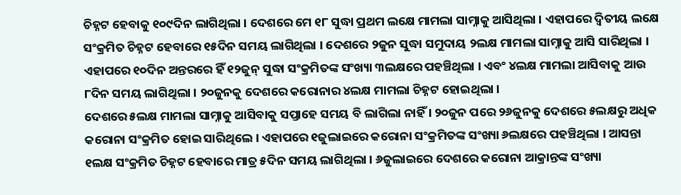ଚିହ୍ନଟ ହେବାକୁ ୧୦୯ଦିନ ଲାଗିଥିଲା । ଦେଶରେ ମେ ୧୮ ସୁଦ୍ଧା ପ୍ରଥମ ଲକ୍ଷେ ମାମଲା ସାମ୍ନାକୁ ଆସିଥିଲା । ଏହାପରେ ଦ୍ୱିତୀୟ ଲକ୍ଷେ ସଂକ୍ରମିତ ଚିହ୍ନଟ ହେବାରେ ୧୫ଦିନ ସମୟ ଲାଗିଥିଲା । ଦେଶରେ ୨ଜୁନ ସୁଦ୍ଧା ସମୁଦାୟ ୨ଲକ୍ଷ ମାମଲା ସାମ୍ନାକୁ ଆସି ସାରିଥିଲା । ଏହାପରେ ୧୦ଦିନ ଅନ୍ତରରେ ହିଁ ୧୨ଜୁନ୍ ସୁଦ୍ଧା ସଂକ୍ରମିତଙ୍କ ସଂଖ୍ୟା ୩ଲକ୍ଷରେ ପହଞ୍ଚିଥିଲା । ଏବଂ ୪ଲକ୍ଷ ମାମଲା ଆସିବାକୁ ଆଉ ୮ଦିନ ସମୟ ଲାଗିଥିଲା । ୨୦ଜୁନକୁ ଦେଶରେ କରୋନାର ୪ଲକ୍ଷ ମାମଲା ଚିହ୍ନଟ ହୋଇଥିଲା ।
ଦେଶରେ ୫ଲକ୍ଷ ମାମଲା ସାମ୍ନାକୁ ଆସିବାକୁ ସପ୍ତାହେ ସମୟ ବି ଲାଗିଲା ନାହିଁ । ୨୦ଜୁନ ପରେ ୨୬ଜୁନକୁ ଦେଶରେ ୫ଲକ୍ଷରୁ ଅଧିକ କରୋନା ସଂକ୍ରମିତ ହୋଇ ସାରିଥିଲେ । ଏହାପରେ ୧ଜୁଲାଇରେ କରୋନା ସଂକ୍ରମିତଙ୍କ ସଂଖ୍ୟା ୬ଲକ୍ଷରେ ପହଞ୍ଚିଥିଲା । ଆସନ୍ତା ୧ଲକ୍ଷ ସଂକ୍ରମିତ ଚିହ୍ନଟ ହେବାରେ ମାତ୍ର ୫ଦିନ ସମୟ ଲାଗିଥିଲା । ୬ଜୁଲାଇରେ ଦେଶରେ କରୋନା ଆକ୍ରାନ୍ତଙ୍କ ସଂଖ୍ୟା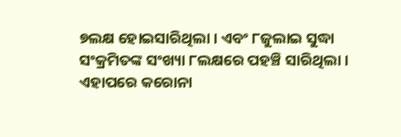୭ଲକ୍ଷ ହୋଇସାରିଥିଲା । ଏବଂ ୮ଜୁଲାଇ ସୁଦ୍ଧା ସଂକ୍ରମିତଙ୍କ ସଂଖ୍ୟା ୮ଲକ୍ଷରେ ପହଞ୍ଚି ସାରିଥିଲା ।
ଏହାପରେ କରୋନା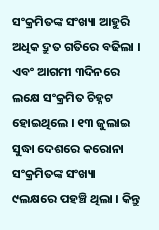ସଂକ୍ରମିତଙ୍କ ସଂଖ୍ୟା ଆହୁରି ଅଧିକ ଦ୍ରୁତ ଗତିରେ ବଢିଲା । ଏବଂ ଆଗମୀ ୩ଦିନରେ ଲକ୍ଷେ ସଂକ୍ରମିତ ଚିହ୍ନଟ ହୋଇଥିଲେ । ୧୩ ଜୁଲାଇ ସୁଦ୍ଧା ଦେଶରେ କରୋନା ସଂକ୍ରମିତଙ୍କ ସଂଖ୍ୟା ୯ଲକ୍ଷରେ ପହଞ୍ଚି ଥିଲା । କିନ୍ତୁ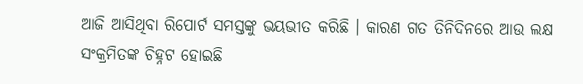ଆଜି ଆସିଥିବା ରିପୋର୍ଟ ସମସ୍ତଙ୍କୁ ଭୟଭୀତ କରିଛି । କାରଣ ଗତ ତିନିଦିନରେ ଆଉ ଲକ୍ଷ ସଂକ୍ରମିତଙ୍କ ଚିହ୍ନଟ ହୋଇଛି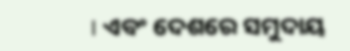। ଏବଂ ଦେଶରେ ସମୁଦାୟ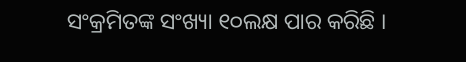ସଂକ୍ରମିତଙ୍କ ସଂଖ୍ୟା ୧୦ଲକ୍ଷ ପାର କରିଛି ।